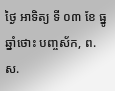ថ្ងៃ អាទិត្យ ទី ០៣ ខែ ធ្នូ ឆ្នាំថោះ បញ្ចស័ក, ព.ស.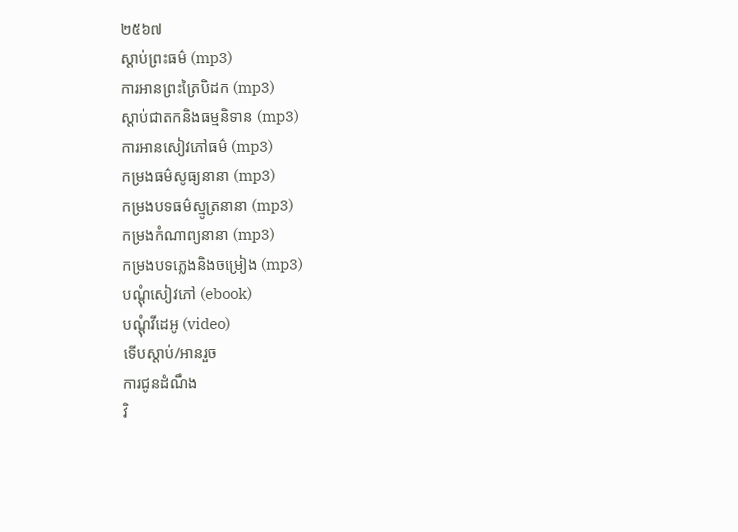២៥៦៧
ស្តាប់ព្រះធម៌ (mp3)
ការអានព្រះត្រៃបិដក (mp3)
ស្តាប់ជាតកនិងធម្មនិទាន (mp3)
ការអានសៀវភៅធម៌ (mp3)
កម្រងធម៌សូធ្យនានា (mp3)
កម្រងបទធម៌ស្មូត្រនានា (mp3)
កម្រងកំណាព្យនានា (mp3)
កម្រងបទភ្លេងនិងចម្រៀង (mp3)
បណ្តុំសៀវភៅ (ebook)
បណ្តុំវីដេអូ (video)
ទើបស្តាប់/អានរួច
ការជូនដំណឹង
វិ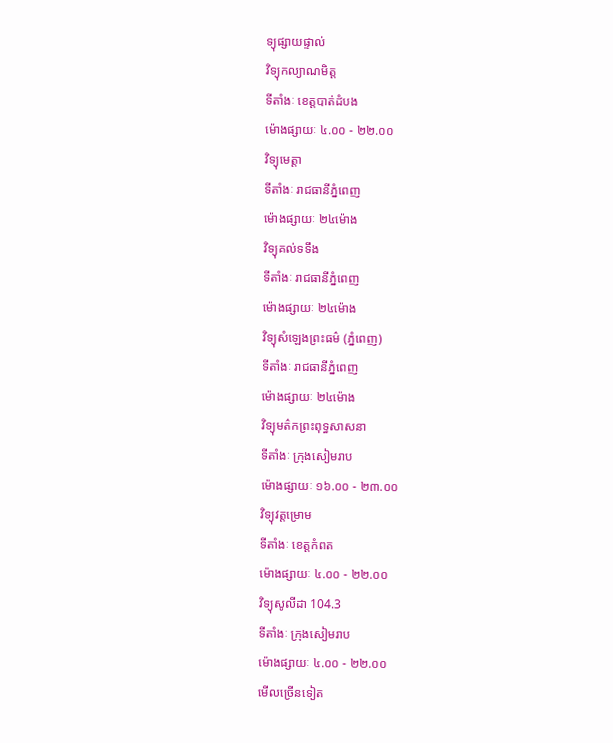ទ្យុផ្សាយផ្ទាល់
វិទ្យុកល្យាណមិត្ត
ទីតាំងៈ ខេត្តបាត់ដំបង
ម៉ោងផ្សាយៈ ៤.០០ - ២២.០០
វិទ្យុមេត្តា
ទីតាំងៈ រាជធានីភ្នំពេញ
ម៉ោងផ្សាយៈ ២៤ម៉ោង
វិទ្យុគល់ទទឹង
ទីតាំងៈ រាជធានីភ្នំពេញ
ម៉ោងផ្សាយៈ ២៤ម៉ោង
វិទ្យុសំឡេងព្រះធម៌ (ភ្នំពេញ)
ទីតាំងៈ រាជធានីភ្នំពេញ
ម៉ោងផ្សាយៈ ២៤ម៉ោង
វិទ្យុមត៌កព្រះពុទ្ធសាសនា
ទីតាំងៈ ក្រុងសៀមរាប
ម៉ោងផ្សាយៈ ១៦.០០ - ២៣.០០
វិទ្យុវត្តម្រោម
ទីតាំងៈ ខេត្តកំពត
ម៉ោងផ្សាយៈ ៤.០០ - ២២.០០
វិទ្យុសូលីដា 104.3
ទីតាំងៈ ក្រុងសៀមរាប
ម៉ោងផ្សាយៈ ៤.០០ - ២២.០០
មើលច្រើនទៀត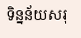ទិន្នន័យសរុ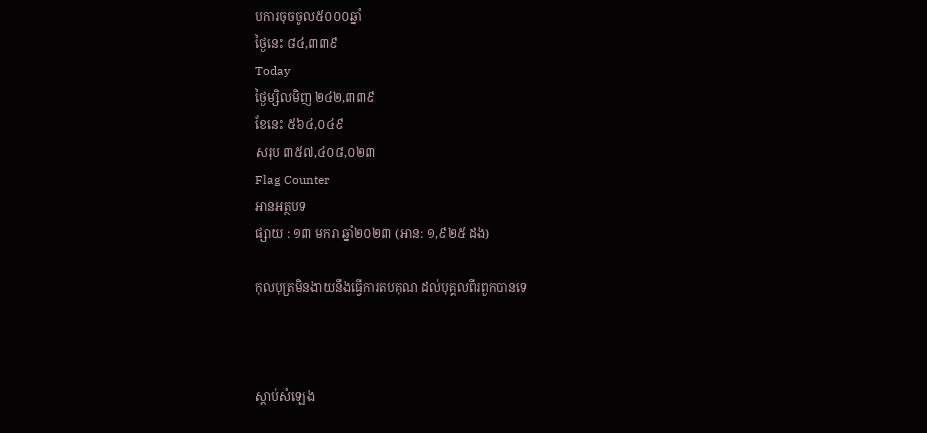បការចុចចូល៥០០០ឆ្នាំ
ថ្ងៃនេះ ៨៤,៣៣៩
Today
ថ្ងៃម្សិលមិញ ២៤២,៣៣៩
ខែនេះ ៥៦៤,០៤៩
សរុប ៣៥៧,៤០៨,០២៣
Flag Counter
អានអត្ថបទ
ផ្សាយ : ១៣ មករា ឆ្នាំ២០២៣ (អាន: ១,៩២៥ ដង)

កុលបុត្រមិនងាយនឹងធ្វើការតបគុណ ដល់បុគ្គលពីរពួកបានទេ



ស្តាប់សំឡេង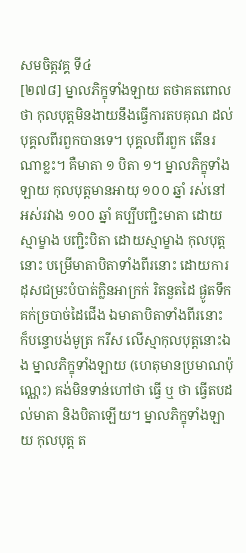សមចិត្តវគ្គ ទី៤
[២៧៨] ម្នាលភិក្ខុទាំងឡាយ តថាគតពោលថា កុលបុត្តមិនងាយនឹងធ្វើការតបគុណ ដល់បុគ្គលពីរពួកបានទេ។ បុគ្គលពីរពួក តើនរណាខ្លះ។ គឺមាតា ១ បិតា ១។ ម្នាលភិក្ខុទាំងឡាយ កុលបុត្តមានអាយុ ១០០ ឆ្នាំ រស់នៅអស់រវាង ១០០ ឆ្នាំ គប្បីបញ្ជិះមាតា ដោយស្មាម្ខាង បញ្ជិះបិតា ដោយស្មាម្ខាង កុលបុត្តនោះ បម្រើមាតាបិតាទាំងពីរនោះ ដោយការដុសជម្រះបំបាត់ក្លិនអាក្រក់ រិតនួតដៃ ផ្ងូតទឹក គក់ច្របាច់ដៃជើង ឯមាតាបិតាទាំងពីរនោះ ក៏បន្ទោបង់មូត្រ ករីស លើស្មាកុលបុត្តនោះឯង ម្នាលភិក្ខុទាំងឡាយ (ហេតុមានប្រមាណប៉ុណ្ណេះ) គង់មិនទាន់ហៅថា ធ្វើ ឬ ថា ធ្វើតបដល់មាតា និងបិតាឡើយ។ ម្នាលភិក្ខុទាំងឡាយ កុលបុត្ត ត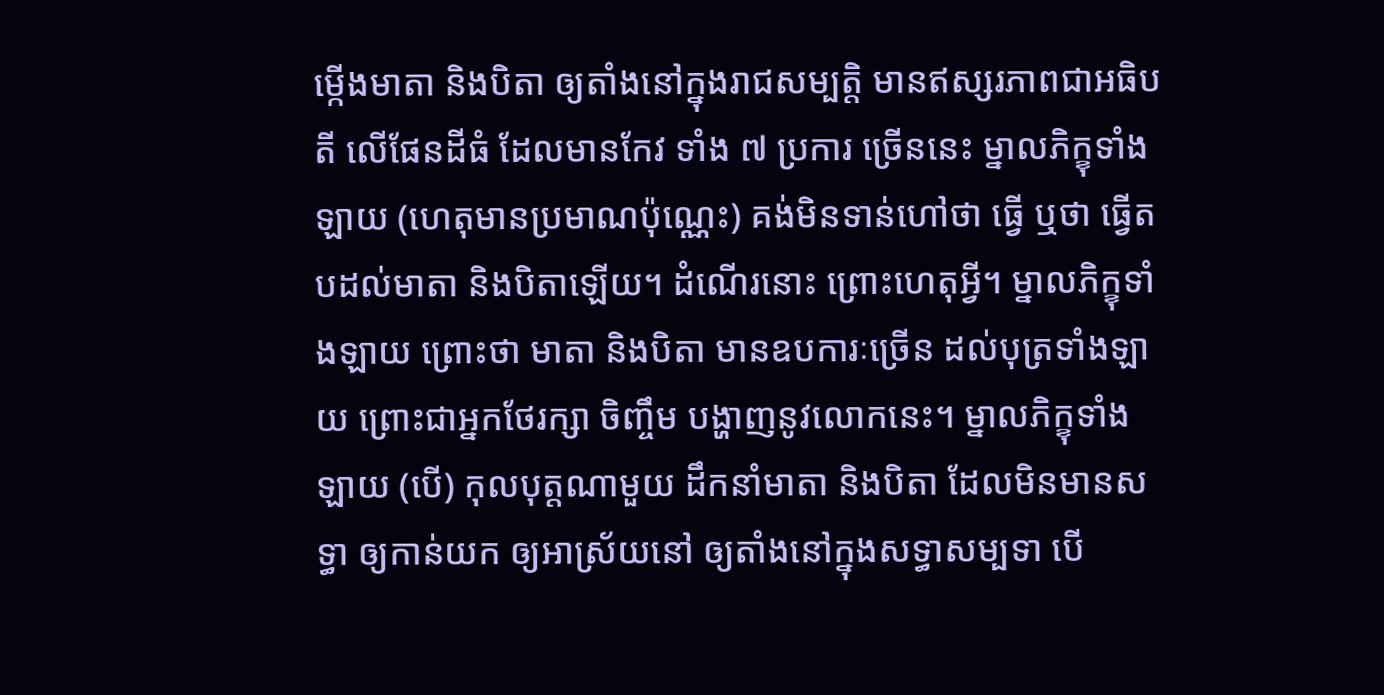ម្កើងមាតា និងបិតា ឲ្យតាំងនៅក្នុងរាជសម្បត្តិ មានឥស្សរភាពជាអធិបតី លើផែនដីធំ ដែលមានកែវ ទាំង ៧ ប្រការ ច្រើននេះ ម្នាលភិក្ខុទាំងឡាយ (ហេតុមានប្រមាណប៉ុណ្ណេះ) គង់មិនទាន់ហៅថា ធ្វើ ឬថា ធ្វើតបដល់មាតា និងបិតាឡើយ។ ដំណើរនោះ ព្រោះហេតុអី្វ។ ម្នាលភិក្ខុទាំងឡាយ ព្រោះថា មាតា និងបិតា មានឧបការៈច្រើន ដល់បុត្រទាំងឡាយ ព្រោះជាអ្នកថែរក្សា ចិញ្ចឹម បង្ហាញនូវលោកនេះ។ ម្នាលភិក្ខុទាំងឡាយ (បើ) កុលបុត្តណាមួយ ដឹកនាំមាតា និងបិតា ដែលមិនមានសទ្ធា ឲ្យកាន់យក ឲ្យអាស្រ័យនៅ ឲ្យតាំងនៅក្នុងសទ្ធាសម្បទា បើ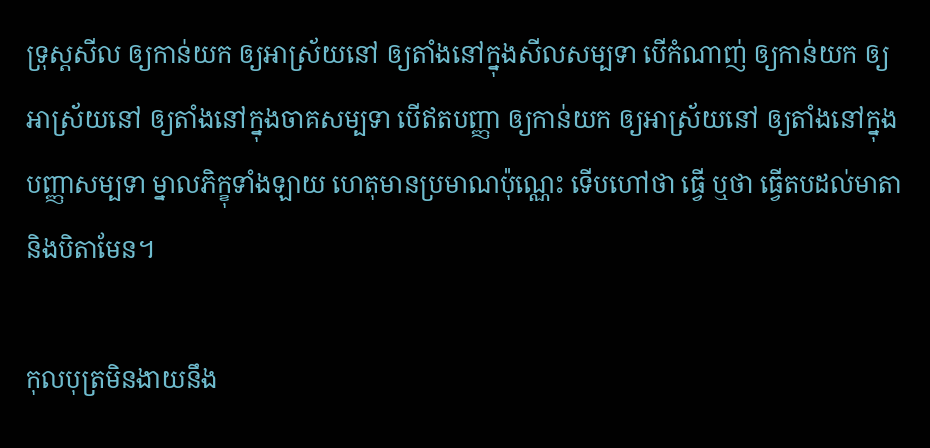ទ្រុស្តសីល ឲ្យកាន់យក ឲ្យអាស្រ័យនៅ ឲ្យតាំងនៅក្នុងសីលសម្បទា បើកំណាញ់ ឲ្យកាន់យក ឲ្យអាស្រ័យនៅ ឲ្យតាំងនៅក្នុងចាគសម្បទា បើឥតបញ្ញា ឲ្យកាន់យក ឲ្យអាស្រ័យនៅ ឲ្យតាំងនៅក្នុងបញ្ញាសម្បទា ម្នាលភិក្ខុទាំងឡាយ ហេតុមានប្រមាណប៉ុណ្ណេះ ទើបហៅថា ធ្វើ ឬថា ធ្វើតបដល់មាតា និងបិតាមែន។

កុលបុត្រមិនងាយនឹង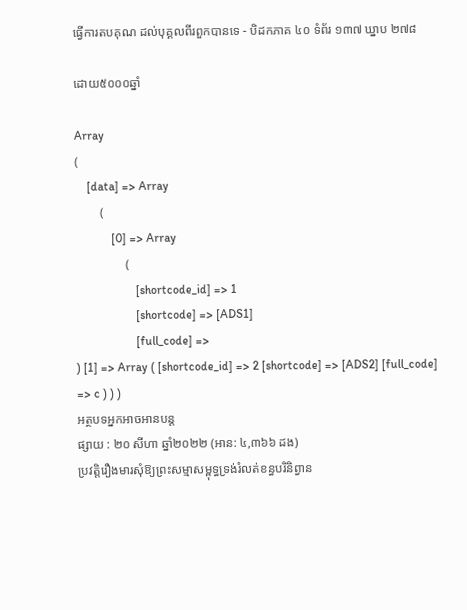ធ្វើការតបគុណ ដល់បុគ្គលពីរពួកបានទេ - បិដកភាគ ៤០ ទំព័រ ១៣៧ ឃ្នាប ២៧៨

ដោយ៥០០០ឆ្នាំ

Array
(
    [data] => Array
        (
            [0] => Array
                (
                    [shortcode_id] => 1
                    [shortcode] => [ADS1]
                    [full_code] =>
) [1] => Array ( [shortcode_id] => 2 [shortcode] => [ADS2] [full_code] => c ) ) )
អត្ថបទអ្នកអាចអានបន្ត
ផ្សាយ : ២០ សីហា ឆ្នាំ២០២២ (អាន: ៤,៣៦៦ ដង)
ប្រវត្តិរឿងមារសុំឱ្យព្រះសម្មាសម្ពុទ្ធទ្រង់រំលត់ខន្ធបរិនិព្វាន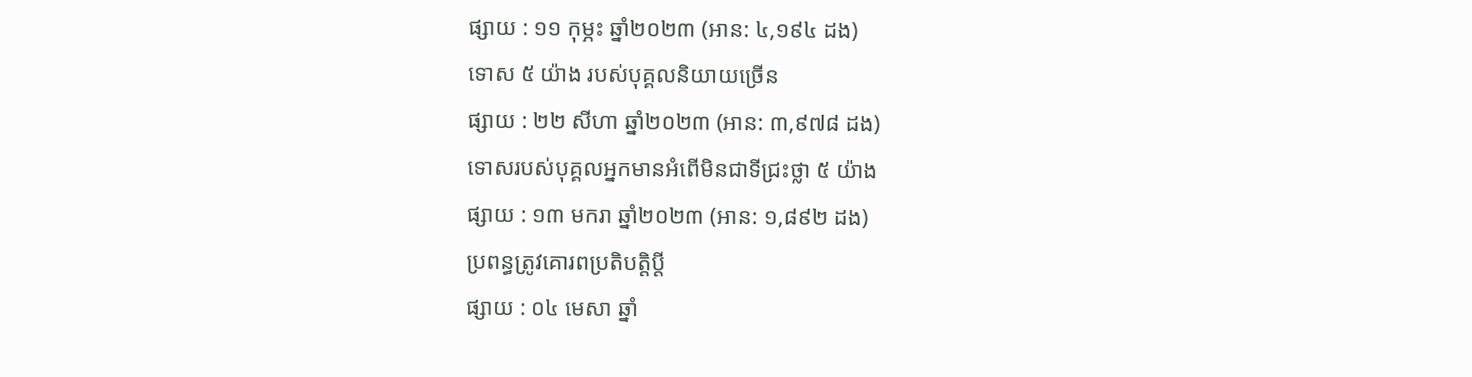ផ្សាយ : ១១ កុម្ភះ ឆ្នាំ២០២៣ (អាន: ៤,១៩៤ ដង)
ទោស ៥ យ៉ាង របស់បុគ្គលនិយាយច្រើន
ផ្សាយ : ២២ សីហា ឆ្នាំ២០២៣ (អាន: ៣,៩៧៨ ដង)
ទោសរបស់បុគ្គលអ្នកមានអំពើមិនជាទីជ្រះថ្លា ៥ យ៉ាង
ផ្សាយ : ១៣ មករា ឆ្នាំ២០២៣ (អាន: ១,៨៩២ ដង)
ប្រពន្ធត្រូវគោរពប្រតិបត្តិប្ដី
ផ្សាយ : ០៤ មេសា ឆ្នាំ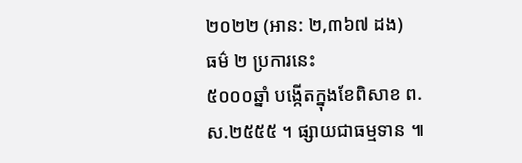២០២២ (អាន: ២,៣៦៧ ដង)
ធម៌ ២ ប្រការនេះ
៥០០០ឆ្នាំ បង្កើតក្នុងខែពិសាខ ព.ស.២៥៥៥ ។ ផ្សាយជាធម្មទាន ៕